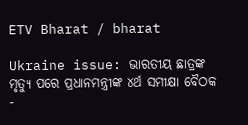ETV Bharat / bharat

Ukraine issue: ଭାରତୀୟ ଛାତ୍ରଙ୍କ ମୃତ୍ୟୁ ପରେ ପ୍ରଧାନମନ୍ତ୍ରୀଙ୍କ ୪ର୍ଥ ସମୀକ୍ଷା ବୈଠକ -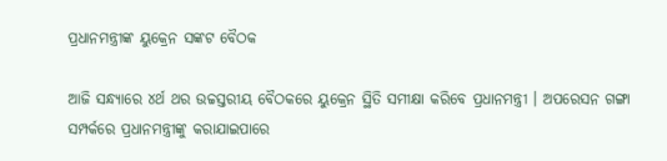ପ୍ରଧାନମନ୍ତ୍ରୀଙ୍କ ୟୁକ୍ରେନ ସଙ୍କଟ ବୈଠକ

ଆଜି ସନ୍ଧ୍ୟାରେ ୪ର୍ଥ ଥର ଉଚ୍ଚସ୍ତରୀୟ ବୈଠକରେ ୟୁକ୍ରେନ ସ୍ଥିତି ସମୀକ୍ଷା କରିବେ ପ୍ରଧାନମନ୍ତ୍ରୀ । ଅପରେସନ ଗଙ୍ଗା ସମ୍ପର୍କରେ ପ୍ରଧାନମନ୍ତ୍ରୀଙ୍କୁ କରାଯାଇପାରେ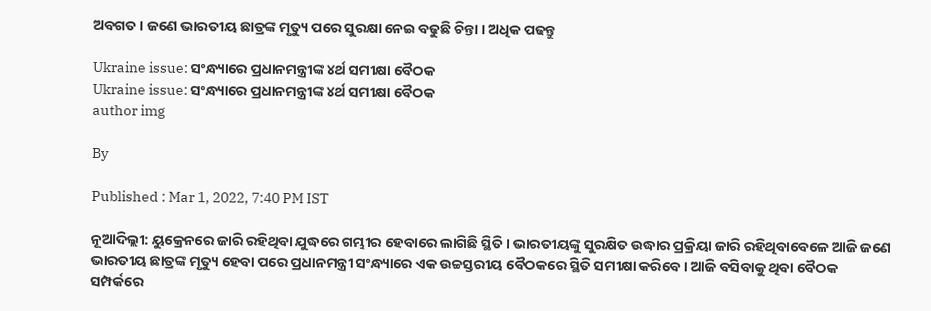ଅବଗତ । ଜଣେ ଭାରତୀୟ ଛାତ୍ରଙ୍କ ମୃତ୍ୟୁ ପରେ ସୁରକ୍ଷା ନେଇ ବଢୁଛି ଚିନ୍ତା । ଅଧିକ ପଢନ୍ତୁ

Ukraine issue: ସଂନ୍ଧ୍ୟାରେ ପ୍ରଧାନମନ୍ତ୍ରୀଙ୍କ ୪ର୍ଥ ସମୀକ୍ଷା ବୈଠକ
Ukraine issue: ସଂନ୍ଧ୍ୟାରେ ପ୍ରଧାନମନ୍ତ୍ରୀଙ୍କ ୪ର୍ଥ ସମୀକ୍ଷା ବୈଠକ
author img

By

Published : Mar 1, 2022, 7:40 PM IST

ନୂଆଦିଲ୍ଲୀ: ୟୁକ୍ରେନରେ ଜାରି ରହିଥିବା ଯୁଦ୍ଧରେ ଗମ୍ଭୀର ହେବାରେ ଲାଗିଛି ସ୍ଥିତି । ଭାରତୀୟଙ୍କୁ ସୁରକ୍ଷିତ ଉଦ୍ଧାର ପ୍ରକ୍ରିୟା ଜାରି ରହିଥିବାବେଳେ ଆଜି ଜଣେ ଭାରତୀୟ ଛାତ୍ରଙ୍କ ମୃତ୍ୟୁ ହେବା ପରେ ପ୍ରଧାନମନ୍ତ୍ରୀ ସଂନ୍ଧ୍ୟାରେ ଏକ ଉଚ୍ଚସ୍ତରୀୟ ବୈଠକରେ ସ୍ଥିତି ସମୀକ୍ଷା କରିବେ । ଆଜି ବସିବାକୁ ଥିବା ବୈଠକ ସମ୍ପର୍କରେ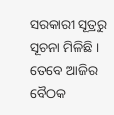ସରକାରୀ ସୂତ୍ରରୁ ସୂଚନା ମିଳିଛି । ତେବେ ଆଜିର ବୈଠକ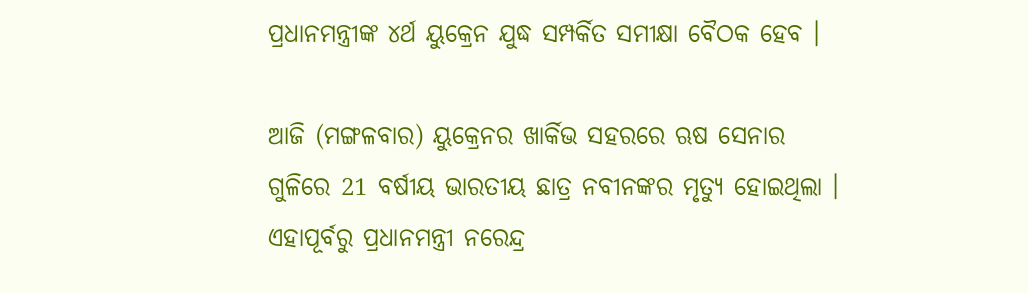ପ୍ରଧାନମନ୍ତ୍ରୀଙ୍କ ୪ର୍ଥ ୟୁକ୍ରେନ ଯୁଦ୍ଧ ସମ୍ପର୍କିତ ସମୀକ୍ଷା ବୈଠକ ହେବ ।

ଆଜି (ମଙ୍ଗଳବାର) ୟୁକ୍ରେନର ଖାର୍କିଭ ସହରରେ ଋଷ ସେନାର ଗୁଳିରେ 21 ବର୍ଷୀୟ ଭାରତୀୟ ଛାତ୍ର ନବୀନଙ୍କର ମୃତ୍ୟୁ ହୋଇଥିଲା । ଏହାପୂର୍ବରୁ ପ୍ରଧାନମନ୍ତ୍ରୀ ନରେନ୍ଦ୍ର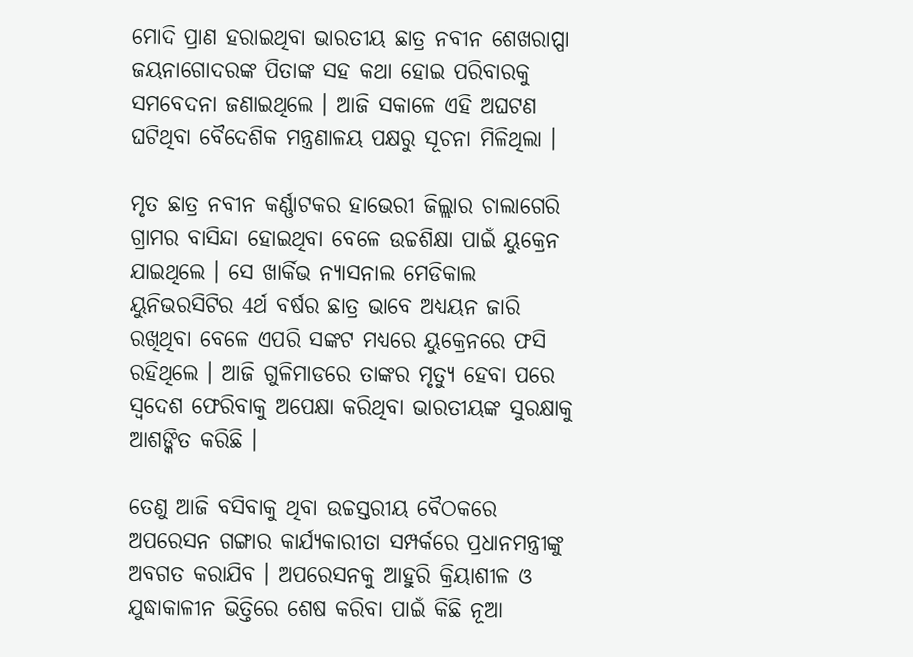ମୋଦି ପ୍ରାଣ ହରାଇଥିବା ଭାରତୀୟ ଛାତ୍ର ନବୀନ ଶେଖରାପ୍ପା ଜୟନାଗୋଦରଙ୍କ ପିତାଙ୍କ ସହ କଥା ହୋଇ ପରିବାରକୁ ସମବେଦନା ଜଣାଇଥିଲେ । ଆଜି ସକାଳେ ଏହି ଅଘଟଣ ଘଟିଥିବା ବୈଦେଶିକ ମନ୍ତ୍ରଣାଳୟ ପକ୍ଷରୁ ସୂଚନା ମିଳିଥିଲା ।

ମୃତ ଛାତ୍ର ନବୀନ କର୍ଣ୍ଣାଟକର ହାଭେରୀ ଜିଲ୍ଲାର ଚାଲାଗେରି ଗ୍ରାମର ବାସିନ୍ଦା ହୋଇଥିବା ବେଳେ ଉଚ୍ଚଶିକ୍ଷା ପାଇଁ ୟୁକ୍ରେନ ଯାଇଥିଲେ । ସେ ଖାର୍କିଭ ନ୍ୟାସନାଲ ମେଡିକାଲ ୟୁନିଭରସିଟିର 4ର୍ଥ ବର୍ଷର ଛାତ୍ର ଭାବେ ଅଧ୍ୟୟନ ଜାରି ରଖିଥିବା ବେଳେ ଏପରି ସଙ୍କଟ ମଧ୍ୟରେ ୟୁକ୍ରେନରେ ଫସି ରହିଥିଲେ । ଆଜି ଗୁଳିମାଡରେ ତାଙ୍କର ମୃତ୍ୟୁ ହେବା ପରେ ସ୍ବଦେଶ ଫେରିବାକୁ ଅପେକ୍ଷା କରିଥିବା ଭାରତୀୟଙ୍କ ସୁରକ୍ଷାକୁ ଆଶଙ୍କିତ କରିଛି ।

ତେଣୁ ଆଜି ବସିବାକୁ ଥିବା ଉଚ୍ଚସ୍ତରୀୟ ବୈଠକରେ ଅପରେସନ ଗଙ୍ଗାର କାର୍ଯ୍ୟକାରୀତା ସମ୍ପର୍କରେ ପ୍ରଧାନମନ୍ତ୍ରୀଙ୍କୁ ଅବଗତ କରାଯିବ । ଅପରେସନକୁ ଆହୁରି କ୍ରିୟାଶୀଳ ଓ ଯୁଦ୍ଧାକାଳୀନ ଭିତ୍ତିରେ ଶେଷ କରିବା ପାଇଁ କିଛି ନୂଆ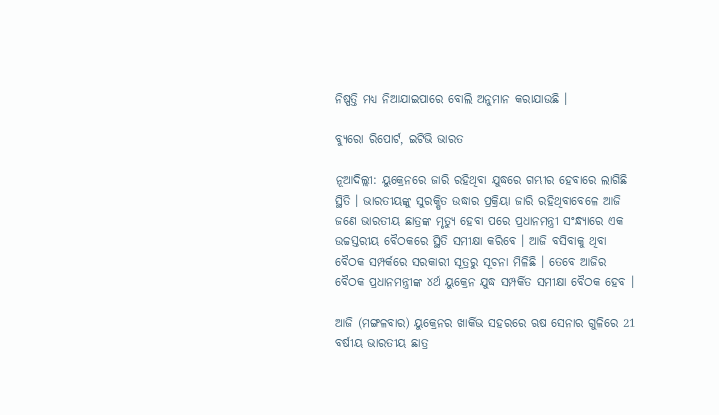ନିଷ୍ପତ୍ତି ମଧ୍ୟ ନିଆଯାଇପାରେ ବୋଲି ଅନୁମାନ କରାଯାଉଛି ।

ବ୍ୟୁରୋ ରିପୋର୍ଟ, ଇଟିଭି ଭାରତ

ନୂଆଦିଲ୍ଲୀ: ୟୁକ୍ରେନରେ ଜାରି ରହିଥିବା ଯୁଦ୍ଧରେ ଗମ୍ଭୀର ହେବାରେ ଲାଗିଛି ସ୍ଥିତି । ଭାରତୀୟଙ୍କୁ ସୁରକ୍ଷିତ ଉଦ୍ଧାର ପ୍ରକ୍ରିୟା ଜାରି ରହିଥିବାବେଳେ ଆଜି ଜଣେ ଭାରତୀୟ ଛାତ୍ରଙ୍କ ମୃତ୍ୟୁ ହେବା ପରେ ପ୍ରଧାନମନ୍ତ୍ରୀ ସଂନ୍ଧ୍ୟାରେ ଏକ ଉଚ୍ଚସ୍ତରୀୟ ବୈଠକରେ ସ୍ଥିତି ସମୀକ୍ଷା କରିବେ । ଆଜି ବସିବାକୁ ଥିବା ବୈଠକ ସମ୍ପର୍କରେ ସରକାରୀ ସୂତ୍ରରୁ ସୂଚନା ମିଳିଛି । ତେବେ ଆଜିର ବୈଠକ ପ୍ରଧାନମନ୍ତ୍ରୀଙ୍କ ୪ର୍ଥ ୟୁକ୍ରେନ ଯୁଦ୍ଧ ସମ୍ପର୍କିତ ସମୀକ୍ଷା ବୈଠକ ହେବ ।

ଆଜି (ମଙ୍ଗଳବାର) ୟୁକ୍ରେନର ଖାର୍କିଭ ସହରରେ ଋଷ ସେନାର ଗୁଳିରେ 21 ବର୍ଷୀୟ ଭାରତୀୟ ଛାତ୍ର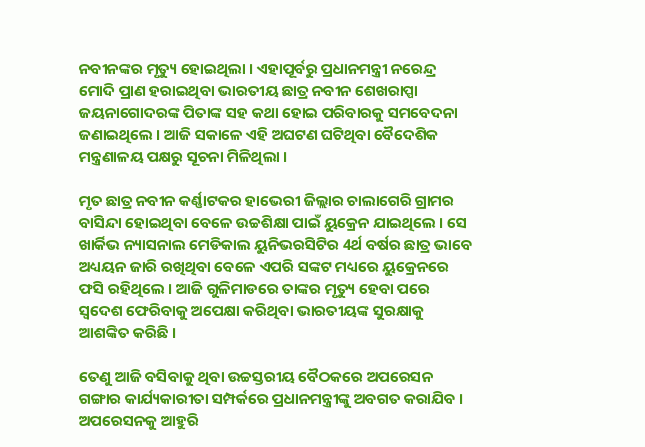ନବୀନଙ୍କର ମୃତ୍ୟୁ ହୋଇଥିଲା । ଏହାପୂର୍ବରୁ ପ୍ରଧାନମନ୍ତ୍ରୀ ନରେନ୍ଦ୍ର ମୋଦି ପ୍ରାଣ ହରାଇଥିବା ଭାରତୀୟ ଛାତ୍ର ନବୀନ ଶେଖରାପ୍ପା ଜୟନାଗୋଦରଙ୍କ ପିତାଙ୍କ ସହ କଥା ହୋଇ ପରିବାରକୁ ସମବେଦନା ଜଣାଇଥିଲେ । ଆଜି ସକାଳେ ଏହି ଅଘଟଣ ଘଟିଥିବା ବୈଦେଶିକ ମନ୍ତ୍ରଣାଳୟ ପକ୍ଷରୁ ସୂଚନା ମିଳିଥିଲା ।

ମୃତ ଛାତ୍ର ନବୀନ କର୍ଣ୍ଣାଟକର ହାଭେରୀ ଜିଲ୍ଲାର ଚାଲାଗେରି ଗ୍ରାମର ବାସିନ୍ଦା ହୋଇଥିବା ବେଳେ ଉଚ୍ଚଶିକ୍ଷା ପାଇଁ ୟୁକ୍ରେନ ଯାଇଥିଲେ । ସେ ଖାର୍କିଭ ନ୍ୟାସନାଲ ମେଡିକାଲ ୟୁନିଭରସିଟିର 4ର୍ଥ ବର୍ଷର ଛାତ୍ର ଭାବେ ଅଧ୍ୟୟନ ଜାରି ରଖିଥିବା ବେଳେ ଏପରି ସଙ୍କଟ ମଧ୍ୟରେ ୟୁକ୍ରେନରେ ଫସି ରହିଥିଲେ । ଆଜି ଗୁଳିମାଡରେ ତାଙ୍କର ମୃତ୍ୟୁ ହେବା ପରେ ସ୍ବଦେଶ ଫେରିବାକୁ ଅପେକ୍ଷା କରିଥିବା ଭାରତୀୟଙ୍କ ସୁରକ୍ଷାକୁ ଆଶଙ୍କିତ କରିଛି ।

ତେଣୁ ଆଜି ବସିବାକୁ ଥିବା ଉଚ୍ଚସ୍ତରୀୟ ବୈଠକରେ ଅପରେସନ ଗଙ୍ଗାର କାର୍ଯ୍ୟକାରୀତା ସମ୍ପର୍କରେ ପ୍ରଧାନମନ୍ତ୍ରୀଙ୍କୁ ଅବଗତ କରାଯିବ । ଅପରେସନକୁ ଆହୁରି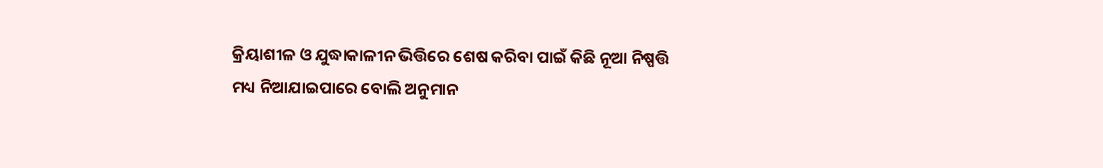କ୍ରିୟାଶୀଳ ଓ ଯୁଦ୍ଧାକାଳୀନ ଭିତ୍ତିରେ ଶେଷ କରିବା ପାଇଁ କିଛି ନୂଆ ନିଷ୍ପତ୍ତି ମଧ୍ୟ ନିଆଯାଇପାରେ ବୋଲି ଅନୁମାନ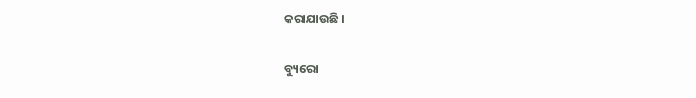କରାଯାଉଛି ।

ବ୍ୟୁରୋ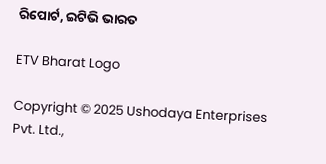ରିପୋର୍ଟ, ଇଟିଭି ଭାରତ

ETV Bharat Logo

Copyright © 2025 Ushodaya Enterprises Pvt. Ltd.,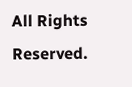All Rights Reserved.